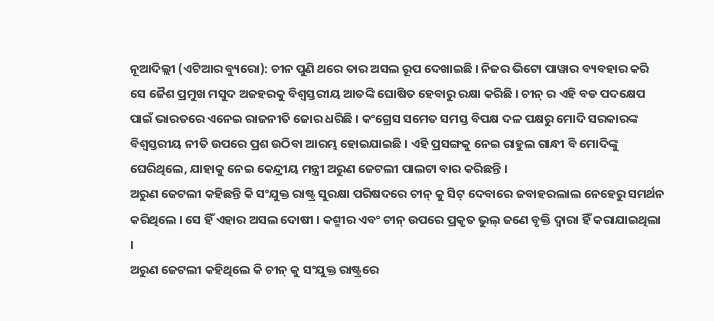ନୂଆଦିଲ୍ଲୀ (ଏଟିଆର ବ୍ୟୁରୋ): ଚୀନ ପୁଣି ଥରେ ତାର ଅସଲ ରୂପ ଦେଖାଇଛି । ନିଜର ଭିଟୋ ପାୱାର ବ୍ୟବହାର କରି ସେ ଜୈଶ ପ୍ରମୁଖ ମସୁଦ ଅଜହରକୁ ବିଶ୍ୱସ୍ତରୀୟ ଆତଙ୍କି ଘୋଷିତ ହେବାରୁ ରକ୍ଷା କରିଛି । ଚୀନ୍ ର ଏହି ବଡ ପଦକ୍ଷେପ ପାଇଁ ଭାରତରେ ଏନେଇ ରାଜନୀତି ଜୋର ଧରିଛି । କଂଗ୍ରେସ ସମେତ ସମସ୍ତ ବିପକ୍ଷ ଦଳ ପକ୍ଷରୁ ମୋଦି ସରକାରଙ୍କ ବିଶ୍ୱସ୍ତରୀୟ ନୀତି ଉପରେ ପ୍ରଶ ଉଠିବା ଆରମ୍ଭ ହୋଇଯାଇଛି । ଏହି ପ୍ରସଙ୍ଗକୁ ନେଇ ରାହୁଲ ଗାନ୍ଧୀ ବି ମୋଦିଙ୍କୁ ଘେରିଥିଲେ, ଯାହାକୁ ନେଇ କେନ୍ଦ୍ରୀୟ ମନ୍ତ୍ରୀ ଅରୁଣ ଜେଟଲୀ ପାଲଟା ବାର କରିଛନ୍ତି ।
ଅରୁଣ ଜେଟଲୀ କହିଛନ୍ତି କି ସଂଯୁକ୍ତ ରାଷ୍ଟ୍ର ସୁରକ୍ଷା ପରିଷଦରେ ଚୀନ୍ କୁ ସିଟ୍ ଦେବାରେ ଜବାହରଲାଲ ନେହେରୁ ସମର୍ଥନ କରିଥିଲେ । ସେ ହିଁ ଏହାର ଅସଲ ଦୋଷୀ । କଶ୍ମୀର ଏବଂ ଚୀନ୍ ଉପରେ ପ୍ରକୃତ ଭୁଲ୍ ଜଣେ ବୃକ୍ତି ଦ୍ୱାରା ହିଁ କରାଯାଇଥିଲା ।
ଅରୁଣ ଜେଟଲୀ କହିଥିଲେ କି ଚୀନ୍ କୁ ସଂଯୁକ୍ତ ରାଷ୍ଟ୍ରରେ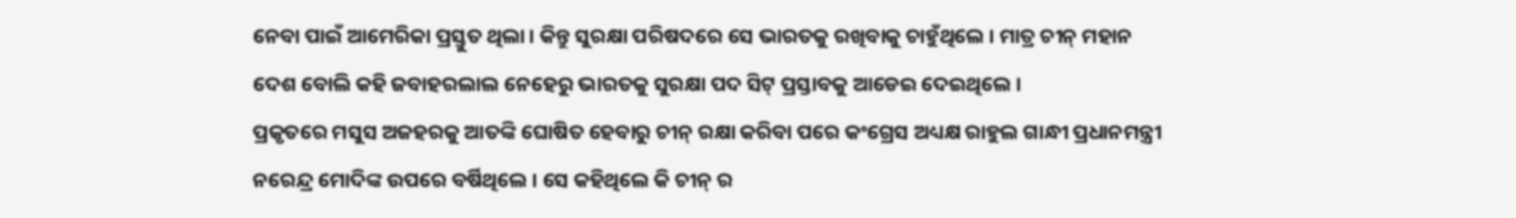ନେବା ପାଇଁ ଆମେରିକା ପ୍ରସ୍ତୁତ ଥିଲା । କିନ୍ତୁ ସୁରକ୍ଷା ପରିଷଦରେ ସେ ଭାରତକୁ ରଖିବାକୁ ଚାହୁଁଥିଲେ । ମାତ୍ର ଚୀନ୍ ମହାନ ଦେଶ ବୋଲି କହି ଜବାହରଲାଲ ନେହେରୁ ଭାରତକୁ ସୁରକ୍ଷା ପଦ ସିଟ୍ ପ୍ରସ୍ତାବକୁ ଆଡେଇ ଦେଇଥିଲେ ।
ପ୍ରକୃତରେ ମସୁସ ଅଜହରକୁ ଆତଙ୍କି ଘୋଷିତ ହେବାରୁ ଚୀନ୍ ରକ୍ଷା କରିବା ପରେ କଂଗ୍ରେସ ଅଧ୍ୟକ୍ଷ ରାହୁଲ ଗାନ୍ଧୀ ପ୍ରଧାନମନ୍ତ୍ରୀ ନରେନ୍ଦ୍ର ମୋଦିଙ୍କ ଉପରେ ବର୍ଷିଥିଲେ । ସେ କହିଥିଲେ କି ଚୀନ୍ ର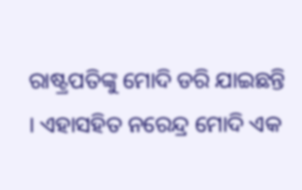ରାଷ୍ଟ୍ରପତିଙ୍କୁ ମୋଦି ଡରି ଯାଇଛନ୍ତି । ଏହାସହିତ ନରେନ୍ଦ୍ର ମୋଦି ଏକ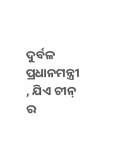ଦୁର୍ବଳ ପ୍ରଧାନମନ୍ତ୍ରୀ , ଯିଏ ଚୀନ୍ ର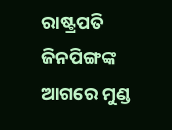ରାଷ୍ଟ୍ରପତି ଜିନପିଙ୍ଗଙ୍କ ଆଗରେ ମୁଣ୍ଡ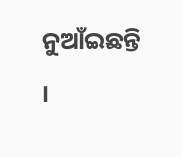ନୁଆଁଇଛନ୍ତି ।